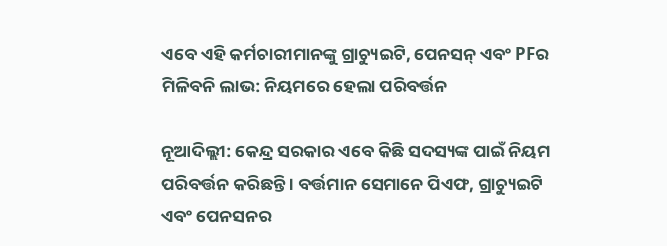ଏବେ ଏହି କର୍ମଚାରୀମାନଙ୍କୁ ଗ୍ରାଚ୍ୟୁଇଟି, ପେନସନ୍ ଏବଂ PFର ମିଳିବନି ଲାଭ: ନିୟମରେ ହେଲା ପରିବର୍ତ୍ତନ

ନୂଆଦିଲ୍ଲୀ: କେନ୍ଦ୍ର ସରକାର ଏବେ କିଛି ସଦସ୍ୟଙ୍କ ପାଇଁ ନିୟମ ପରିବର୍ତ୍ତନ କରିଛନ୍ତି । ବର୍ତ୍ତମାନ ସେମାନେ ପିଏଫ, ଗ୍ରାଚ୍ୟୁଇଟି ଏବଂ ପେନସନର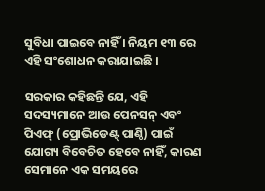ସୁବିଧା ପାଇବେ ନାହିଁ । ନିୟମ ୧୩ ରେ ଏହି ସଂଶୋଧନ କରାଯାଇଛି ।

ସରକାର କହିଛନ୍ତି ଯେ, ଏହି ସଦସ୍ୟମାନେ ଆଉ ପେନସନ୍ ଏବଂ ପିଏଫ୍ (ପ୍ରୋଭିଡେଣ୍ଟ୍ ପାଣ୍ଠି) ପାଇଁ ଯୋଗ୍ୟ ବିବେଚିତ ହେବେ ନାହିଁ, କାରଣ ସେମାନେ ଏକ ସମୟରେ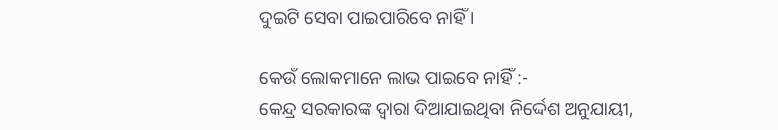ଦୁଇଟି ସେବା ପାଇପାରିବେ ନାହିଁ ।

କେଉଁ ଲୋକମାନେ ଲାଭ ପାଇବେ ନାହିଁ :-
କେନ୍ଦ୍ର ସରକାରଙ୍କ ଦ୍ୱାରା ଦିଆଯାଇଥିବା ନିର୍ଦ୍ଦେଶ ଅନୁଯାୟୀ,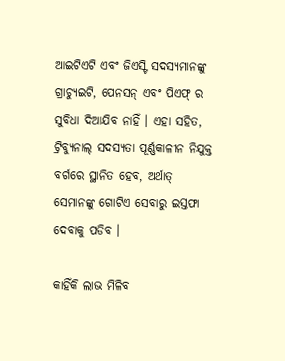ଆଇଟିଏଟି ଏବଂ ଜିଏସ୍ଟି ସଦସ୍ୟମାନଙ୍କୁ ଗ୍ରାଚ୍ୟୁଇଟି, ପେନସନ୍ ଏବଂ ପିଏଫ୍ ର ସୁବିଧା ଦିଆଯିବ ନାହିଁ । ଏହା ସହିତ, ଟ୍ରିବ୍ୟୁନାଲ୍ ସଦସ୍ୟତା ପୂର୍ଣ୍ଣକାଳୀନ ନିଯୁକ୍ତ ବର୍ଗରେ ସ୍ଥାନିତ ହେବ, ଅର୍ଥାତ୍ ସେମାନଙ୍କୁ ଗୋଟିଏ ସେବାରୁ ଇସ୍ତଫା ଦେବାକୁ ପଡିବ ।

କାହିଁକି ଲାଭ ମିଳିବ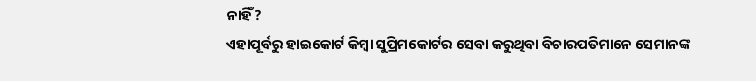ନାହିଁ?
ଏହାପୂର୍ବରୁ ହାଇକୋର୍ଟ କିମ୍ବା ସୁପ୍ରିମକୋର୍ଟର ସେବା କରୁଥିବା ବିଚାରପତିମାନେ ସେମାନଙ୍କ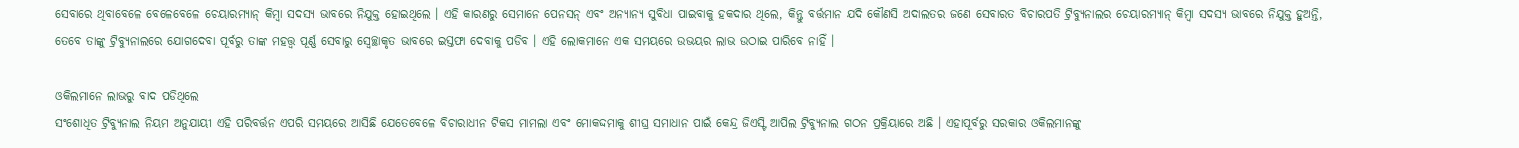ସେବାରେ ଥିବାବେଳେ ବେଳେବେଳେ ଚେୟାରମ୍ୟାନ୍ କିମ୍ବା ସଦସ୍ୟ ଭାବରେ ନିଯୁକ୍ତ ହୋଇଥିଲେ । ଏହି କାରଣରୁ ସେମାନେ ପେନସନ୍ ଏବଂ ଅନ୍ୟାନ୍ୟ ସୁବିଧା ପାଇବାକୁ ହକଦାର ଥିଲେ, କିନ୍ତୁ ବର୍ତ୍ତମାନ ଯଦି କୌଣସି ଅଦାଲତର ଜଣେ ସେବାରତ ବିଚାରପତି ଟ୍ରିବ୍ୟୁନାଲର ଚେୟାରମ୍ୟାନ୍ କିମ୍ବା ସଦସ୍ୟ ଭାବରେ ନିଯୁକ୍ତ ହୁଅନ୍ତି, ତେବେ ତାଙ୍କୁ ଟ୍ରିବ୍ୟୁନାଲରେ ଯୋଗଦେବା ପୂର୍ବରୁ ତାଙ୍କ ମହତ୍ତ୍ୱ ପୂର୍ଣ୍ଣ ସେବାରୁ ସ୍ୱେଚ୍ଛାକୃତ ଭାବରେ ଇସ୍ତଫା ଦେବାକୁ ପଡିବ । ଏହି ଲୋକମାନେ ଏକ ସମୟରେ ଉଭୟର ଲାଭ ଉଠାଇ ପାରିବେ ନାହିଁ ।

ଓକିଲମାନେ ଲାଭରୁ ବାଦ ପଡିଥିଲେ
ସଂଶୋଧିତ ଟ୍ରିବ୍ୟୁନାଲ ନିୟମ ଅନୁଯାୟୀ ଏହି ପରିବର୍ତ୍ତନ ଏପରି ସମୟରେ ଆସିଛି ଯେତେବେଳେ ବିଚାରାଧୀନ ଟିକସ ମାମଲା ଏବଂ ମୋକଦ୍ଦମାକୁ ଶୀଘ୍ର ସମାଧାନ ପାଇଁ କେନ୍ଦ୍ର ଜିଏସ୍ଟି ଆପିଲ ଟ୍ରିବ୍ୟୁନାଲ ଗଠନ ପ୍ରକ୍ରିୟାରେ ଅଛି । ଏହାପୂର୍ବରୁ ସରକାର ଓକିଲମାନଙ୍କୁ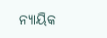ନ୍ୟାୟିକ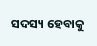ସଦସ୍ୟ ହେବାକୁ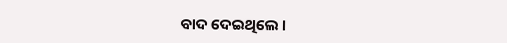ବାଦ ଦେଇଥିଲେ ।